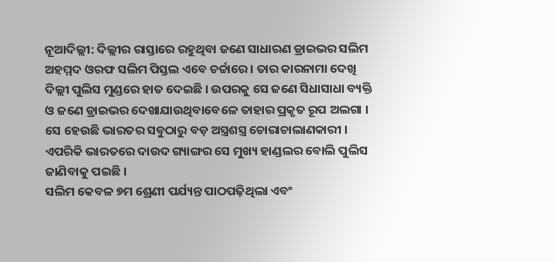ନୂଆଦିଲ୍ଲୀ: ଦିଲ୍ଲୀର ରାସ୍ତାରେ ରହୁଥିବା ଜଣେ ସାଧାରଣ ଡ୍ରାଇଭର ସଲିମ ଅହମ୍ମଦ ଓରଫ ସଲିମ ପିସ୍ତଲ ଏବେ ଚର୍ଚ୍ଚାରେ । ତାର କାରନାମା ଦେଖି ଦିଲ୍ଲୀ ପୁଲିସ ମୁଣ୍ଡରେ ହାତ ଦେଇଛି । ଉପରକୁ ସେ ଜଣେ ସିଧାସାଧା ବ୍ୟକ୍ତି ଓ ଜଣେ ଡ୍ରାଇଭର ଦେଖାଯାଉଥିବାବେଳେ ତାହାର ପ୍ରକୃତ ରୂପ ଅଲଗା । ସେ ହେଉଛି ଭାରତର ସବୁଠାରୁ ବଡ଼ ଅସ୍ତ୍ରଶସ୍ତ୍ର ଚୋରାଚାଲାଣକାରୀ । ଏପରିକି ଭାରତରେ ଦାଉଦ ଗ୍ୟାଙ୍ଗର ସେ ମୁଖ୍ୟ ହାଣ୍ଡଲର ବୋଲି ପୁଲିସ ଜାଣିବାକୁ ପଇଛି ।
ସଲିମ କେବଳ ୭ମ ଶ୍ରେଣୀ ପର୍ଯ୍ୟନ୍ତ ପାଠପଢ଼ିଥିଲା ଏବଂ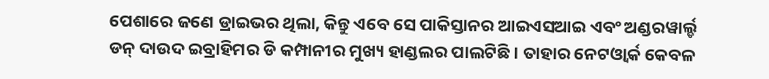ପେଶାରେ ଜଣେ ଡ୍ରାଇଭର ଥିଲା, କିନ୍ତୁ ଏବେ ସେ ପାକିସ୍ତାନର ଆଇଏସଆଇ ଏବଂ ଅଣ୍ଡରୱାର୍ଲ୍ଡ ଡନ୍ ଦାଉଦ ଇବ୍ରାହିମର ଡି କମ୍ପାନୀର ମୁଖ୍ୟ ହାଣ୍ଡଲର ପାଲଟିଛି। ତାହାର ନେଟଓ୍ବାର୍କ କେବଳ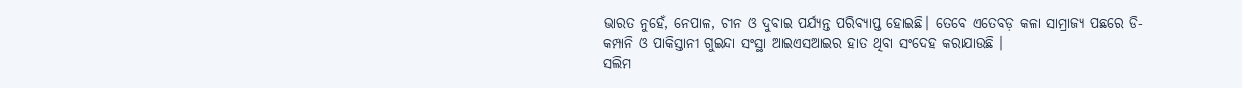ଭାରତ ନୁହେଁ, ନେପାଳ, ଚୀନ ଓ ଦୁବାଇ ପର୍ଯ୍ୟନ୍ତ ପରିବ୍ୟାପ୍ତ ହୋଇଛି। ତେବେ ଏତେବଡ଼ କଳା ସାମ୍ରାଜ୍ୟ ପଛରେ ଡି- କମ୍ପାନି ଓ ପାକିସ୍ତାନୀ ଗୁଇନ୍ଦା ସଂସ୍ଥା ଆଇଏସଆଇର ହାତ ଥିବା ସଂଦେହ କରାଯାଉଛି ।
ସଲିମ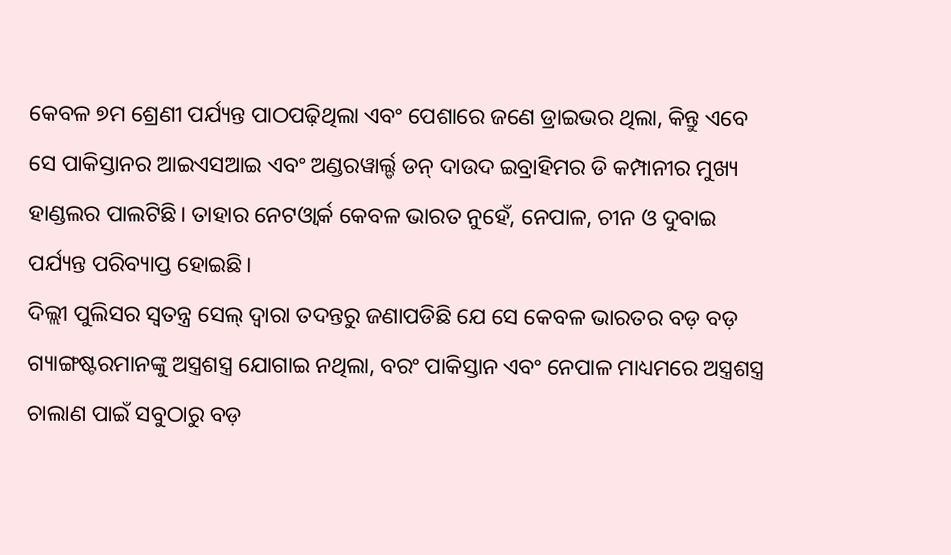କେବଳ ୭ମ ଶ୍ରେଣୀ ପର୍ଯ୍ୟନ୍ତ ପାଠପଢ଼ିଥିଲା ଏବଂ ପେଶାରେ ଜଣେ ଡ୍ରାଇଭର ଥିଲା, କିନ୍ତୁ ଏବେ ସେ ପାକିସ୍ତାନର ଆଇଏସଆଇ ଏବଂ ଅଣ୍ଡରୱାର୍ଲ୍ଡ ଡନ୍ ଦାଉଦ ଇବ୍ରାହିମର ଡି କମ୍ପାନୀର ମୁଖ୍ୟ ହାଣ୍ଡଲର ପାଲଟିଛି। ତାହାର ନେଟଓ୍ବାର୍କ କେବଳ ଭାରତ ନୁହେଁ, ନେପାଳ, ଚୀନ ଓ ଦୁବାଇ ପର୍ଯ୍ୟନ୍ତ ପରିବ୍ୟାପ୍ତ ହୋଇଛି।
ଦିଲ୍ଲୀ ପୁଲିସର ସ୍ୱତନ୍ତ୍ର ସେଲ୍ ଦ୍ୱାରା ତଦନ୍ତରୁ ଜଣାପଡିଛି ଯେ ସେ କେବଳ ଭାରତର ବଡ଼ ବଡ଼ ଗ୍ୟାଙ୍ଗଷ୍ଟରମାନଙ୍କୁ ଅସ୍ତ୍ରଶସ୍ତ୍ର ଯୋଗାଇ ନଥିଲା, ବରଂ ପାକିସ୍ତାନ ଏବଂ ନେପାଳ ମାଧ୍ୟମରେ ଅସ୍ତ୍ରଶସ୍ତ୍ର ଚାଲାଣ ପାଇଁ ସବୁଠାରୁ ବଡ଼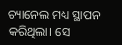ଚ୍ୟାନେଲ ମଧ୍ୟ ସ୍ଥାପନ କରିଥିଲା। ସେ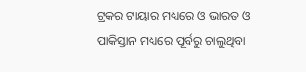ଟ୍ରକର ଟାୟାର ମଧ୍ୟରେ ଓ ଭାରତ ଓ ପାକିସ୍ତାନ ମଧ୍ୟରେ ପୂର୍ବରୁ ଚାଲୁଥିବା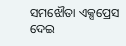ସମଝୌତା ଏକ୍ସପ୍ରେସ ଦେଇ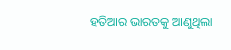ହତିଆର ଭାରତକୁ ଆଣୁଥିଲା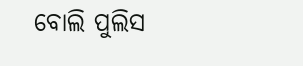ବୋଲି ପୁଲିସ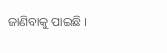ଜାଣିବାକୁ ପାଇଛି ।